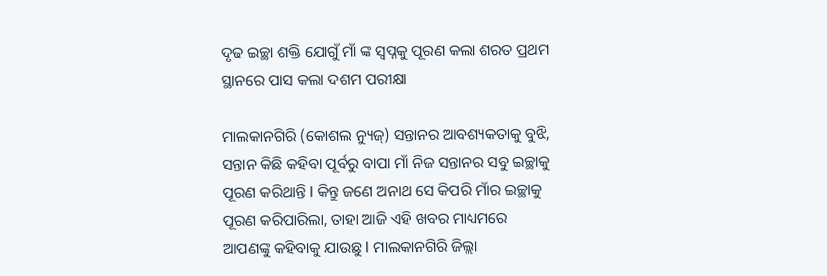ଦୃଢ ଇଚ୍ଛା ଶକ୍ତି ଯୋଗୁଁ ମାଁ ଙ୍କ ସ୍ବପ୍ନକୁ ପୂରଣ କଲା ଶରତ ପ୍ରଥମ ସ୍ଥାନରେ ପାସ କଲା ଦଶମ ପରୀକ୍ଷା

ମାଲକାନଗିରି (କୋଶଲ ନ୍ୟୁଜ୍) ସନ୍ତାନର ଆବଶ୍ୟକତାକୁ ବୁଝି, ସନ୍ତାନ କିଛି କହିବା ପୂର୍ବରୁ ବାପା ମାଁ ନିଜ ସନ୍ତାନର ସବୁ ଇଚ୍ଛାକୁ ପୂରଣ କରିଥାନ୍ତି l କିନ୍ତୁ ଜଣେ ଅନାଥ ସେ କିପରି ମାଁର ଇଚ୍ଛାକୁ ପୂରଣ କରିପାରିଲା, ତାହା ଆଜି ଏହି ଖବର ମାଧ୍ୟମରେ ଆପଣଙ୍କୁ କହିବାକୁ ଯାଉଛୁ l ମାଲକାନଗିରି ଜିଲ୍ଲା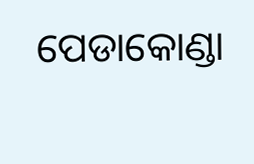ପେଡାକୋଣ୍ଡା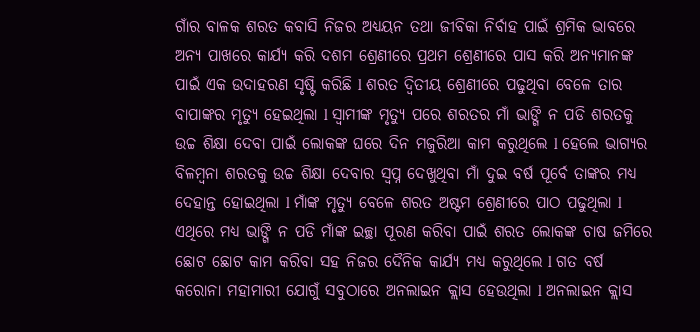ଗାଁର ବାଳକ ଶରତ କବାସି ନିଜର ଅଧ୍ୟୟନ ତଥା ଜୀବିକା ନିର୍ବାହ ପାଇଁ ଶ୍ରମିକ ଭାବରେ ଅନ୍ୟ ପାଖରେ କାର୍ଯ୍ୟ କରି ଦଶମ ଶ୍ରେଣୀରେ ପ୍ରଥମ ଶ୍ରେଣୀରେ ପାସ କରି ଅନ୍ୟମାନଙ୍କ ପାଇଁ ଏକ ଉଦାହରଣ ସୃଷ୍ଟି କରିଛି l ଶରତ ଦ୍ୱିତୀୟ ଶ୍ରେଣୀରେ ପଢୁଥିବା ବେଳେ ତାର ବାପାଙ୍କର ମୃତ୍ୟୁ ହେଇଥିଲା l ସ୍ୱାମୀଙ୍କ ମୃତ୍ୟୁ ପରେ ଶରତର ମାଁ ଭାଙ୍ଗି ନ ପଡି ଶରତକୁ ଉଚ୍ଚ ଶିକ୍ଷା ଦେବା ପାଇଁ ଲୋକଙ୍କ ଘରେ ଦିନ ମଜୁରିଆ କାମ କରୁଥିଲେ l ହେଲେ ଭାଗ୍ୟର ବିଳମ୍ବନା ଶରତକୁ ଉଚ୍ଚ ଶିକ୍ଷା ଦେବାର ସ୍ବପ୍ନ ଦେଖୁଥିବା ମାଁ ଦୁଇ ବର୍ଷ ପୂର୍ବେ ତାଙ୍କର ମଧ୍ୟ ଦେହାନ୍ତ ହୋଇଥିଲା l ମାଁଙ୍କ ମୃତ୍ୟୁ ବେଳେ ଶରତ ଅଷ୍ଟମ ଶ୍ରେଣୀରେ ପାଠ ପଢୁଥିଲା l ଏଥିରେ ମଧ୍ୟ ଭାଙ୍ଗି ନ ପଡି ମାଁଙ୍କ ଇଚ୍ଛା ପୂରଣ କରିବା ପାଇଁ ଶରତ ଲୋକଙ୍କ ଚାଷ ଜମିରେ ଛୋଟ ଛୋଟ କାମ କରିବା ସହ ନିଜର ଦୈନିକ କାର୍ଯ୍ୟ ମଧ୍ୟ କରୁଥିଲେ l ଗତ ବର୍ଷ କରୋନା ମହାମାରୀ ଯୋଗୁଁ ସବୁଠାରେ ଅନଲାଇନ କ୍ଲାସ ହେଉଥିଲା l ଅନଲାଇନ କ୍ଲାସ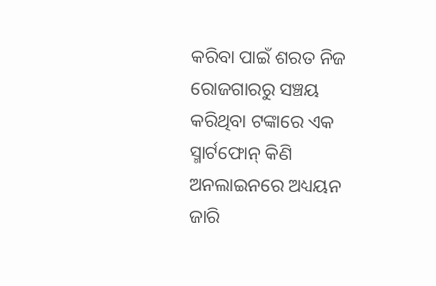କରିବା ପାଇଁ ଶରତ ନିଜ ରୋଜଗାରରୁ ସଞ୍ଚୟ କରିଥିବା ଟଙ୍କାରେ ଏକ ସ୍ମାର୍ଟଫୋନ୍ କିଣି ଅନଲାଇନରେ ଅଧ୍ୟୟନ ଜାରି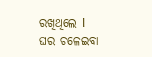ରଖିଥିଲେ l ଘର ଚଳେଇବା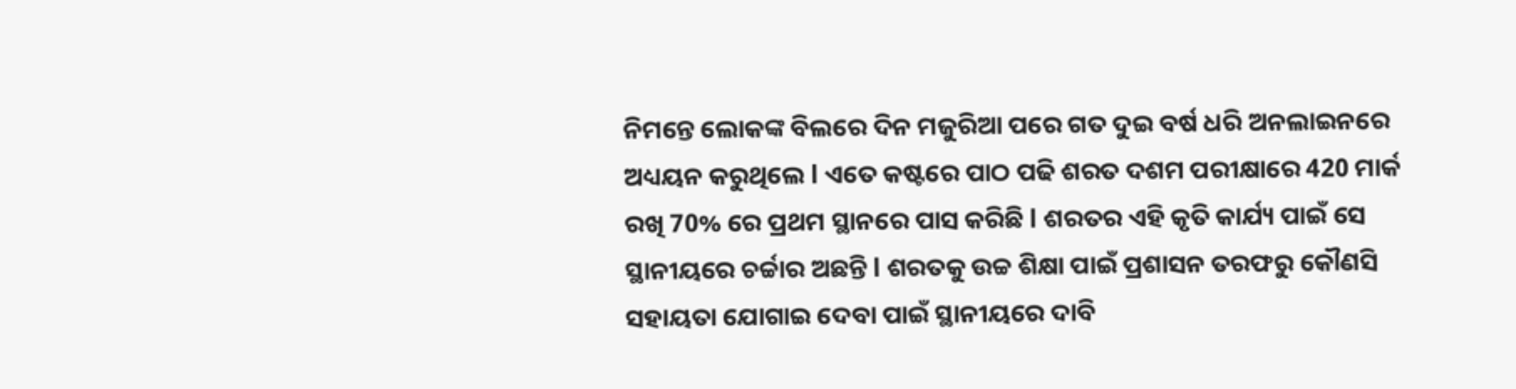ନିମନ୍ତେ ଲୋକଙ୍କ ବିଲରେ ଦିନ ମଜୁରିଆ ପରେ ଗତ ଦୁଇ ବର୍ଷ ଧରି ଅନଲାଇନରେ ଅଧ୍ୟୟନ କରୁଥିଲେ l ଏତେ କଷ୍ଟରେ ପାଠ ପଢି ଶରତ ଦଶମ ପରୀକ୍ଷାରେ 420 ମାର୍କ ରଖି 70% ରେ ପ୍ରଥମ ସ୍ଥାନରେ ପାସ କରିଛି l ଶରତର ଏହି କୃତି କାର୍ଯ୍ୟ ପାଇଁ ସେ ସ୍ଥାନୀୟରେ ଚର୍ଚ୍ଚାର ଅଛନ୍ତି l ଶରତକୁ ଉଚ୍ଚ ଶିକ୍ଷା ପାଇଁ ପ୍ରଶାସନ ତରଫରୁ କୌଣସି ସହାୟତା ଯୋଗାଇ ଦେବା ପାଇଁ ସ୍ଥାନୀୟରେ ଦାବି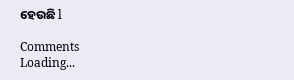ହେଉଛି l

Comments
Loading...